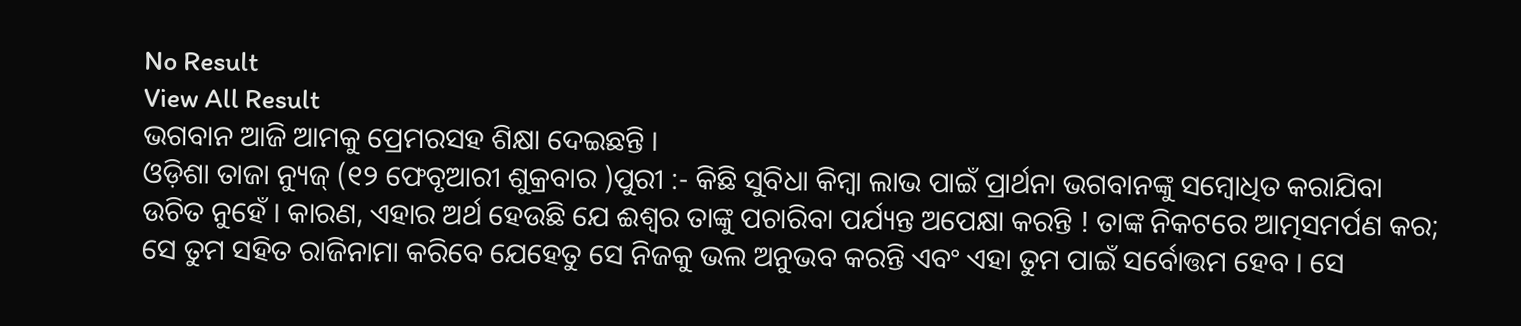No Result
View All Result
ଭଗବାନ ଆଜି ଆମକୁ ପ୍ରେମରସହ ଶିକ୍ଷା ଦେଇଛନ୍ତି ।
ଓଡ଼ିଶା ତାଜା ନ୍ୟୁଜ୍ (୧୨ ଫେବୃଆରୀ ଶୁକ୍ରବାର )ପୁରୀ :- କିଛି ସୁବିଧା କିମ୍ବା ଲାଭ ପାଇଁ ପ୍ରାର୍ଥନା ଭଗବାନଙ୍କୁ ସମ୍ବୋଧିତ କରାଯିବା ଉଚିତ ନୁହେଁ । କାରଣ, ଏହାର ଅର୍ଥ ହେଉଛି ଯେ ଈଶ୍ବର ତାଙ୍କୁ ପଚାରିବା ପର୍ଯ୍ୟନ୍ତ ଅପେକ୍ଷା କରନ୍ତି ! ତାଙ୍କ ନିକଟରେ ଆତ୍ମସମର୍ପଣ କର; ସେ ତୁମ ସହିତ ରାଜିନାମା କରିବେ ଯେହେତୁ ସେ ନିଜକୁ ଭଲ ଅନୁଭବ କରନ୍ତି ଏବଂ ଏହା ତୁମ ପାଇଁ ସର୍ବୋତ୍ତମ ହେବ । ସେ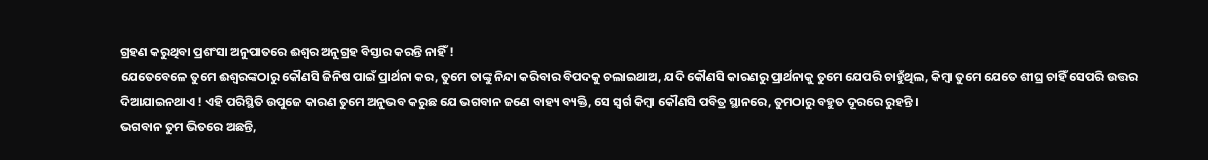ଗ୍ରହଣ କରୁଥିବା ପ୍ରଶଂସା ଅନୁପାତରେ ଈଶ୍ବର ଅନୁଗ୍ରହ ବିସ୍ତାର କରନ୍ତି ନାହିଁ !
ଯେତେବେଳେ ତୁମେ ଈଶ୍ବରଙ୍କଠାରୁ କୌଣସି ଜିନିଷ ପାଇଁ ପ୍ରାର୍ଥନା କର, ତୁମେ ତାଙ୍କୁ ନିନ୍ଦା କରିବାର ବିପଦକୁ ଚଲାଇଥାଅ, ଯଦି କୌଣସି କାରଣରୁ ପ୍ରାର୍ଥନାକୁ ତୁମେ ଯେପରି ଚାହୁଁଥିଲ, କିମ୍ବା ତୁମେ ଯେତେ ଶୀଘ୍ର ଚାହିଁ ସେପରି ଉତ୍ତର ଦିଆଯାଇନଥାଏ ! ଏହି ପରିସ୍ଥିତି ଉପୁଜେ କାରଣ ତୁମେ ଅନୁଭବ କରୁଛ ଯେ ଭଗବାନ ଜଣେ ବାହ୍ୟ ବ୍ୟକ୍ତି, ସେ ସ୍ୱର୍ଗ କିମ୍ବା କୌଣସି ପବିତ୍ର ସ୍ଥାନରେ, ତୁମଠାରୁ ବହୁତ ଦୂରରେ ରୁହନ୍ତି ।
ଭଗବାନ ତୁମ ଭିତରେ ଅଛନ୍ତି,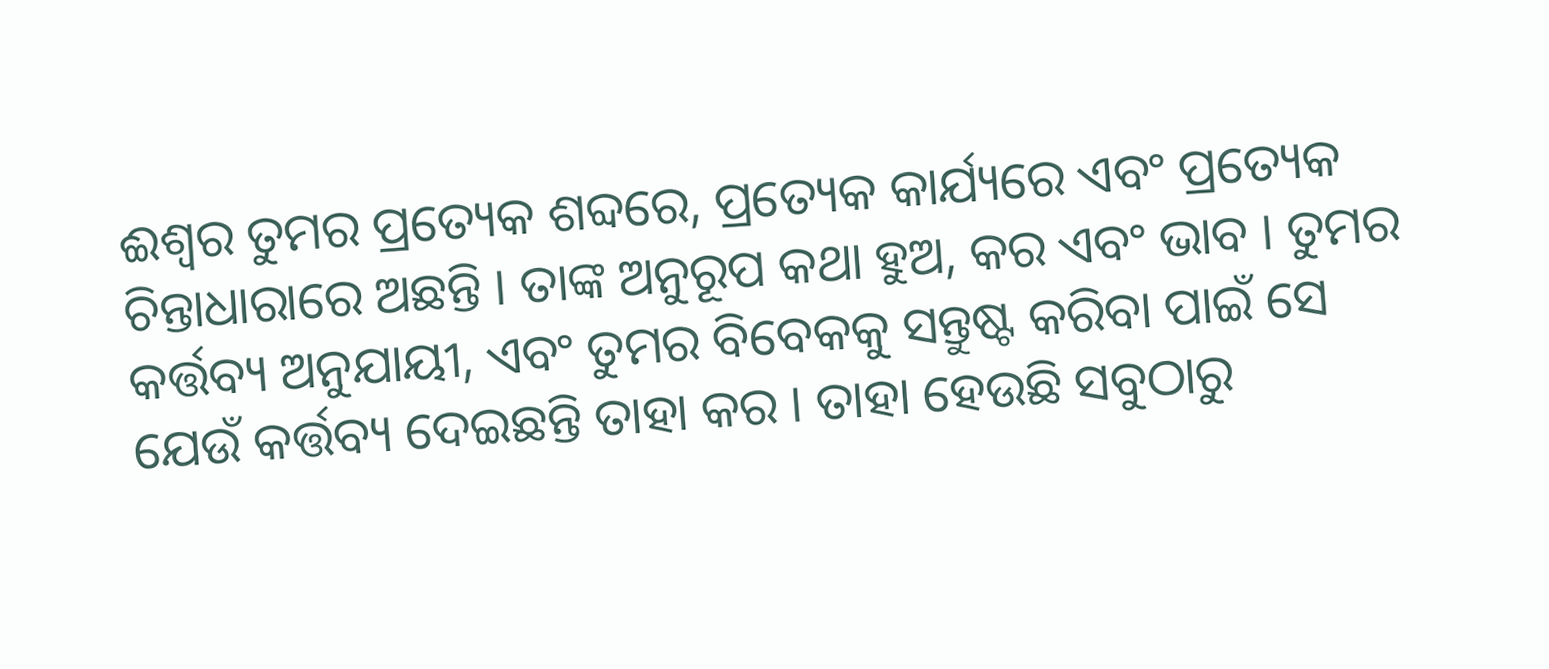ଈଶ୍ବର ତୁମର ପ୍ରତ୍ୟେକ ଶବ୍ଦରେ, ପ୍ରତ୍ୟେକ କାର୍ଯ୍ୟରେ ଏବଂ ପ୍ରତ୍ୟେକ ଚିନ୍ତାଧାରାରେ ଅଛନ୍ତି । ତାଙ୍କ ଅନୁରୂପ କଥା ହୁଅ, କର ଏବଂ ଭାବ । ତୁମର କର୍ତ୍ତବ୍ୟ ଅନୁଯାୟୀ, ଏବଂ ତୁମର ବିବେକକୁ ସନ୍ତୁଷ୍ଟ କରିବା ପାଇଁ ସେ ଯେଉଁ କର୍ତ୍ତବ୍ୟ ଦେଇଛନ୍ତି ତାହା କର । ତାହା ହେଉଛି ସବୁଠାରୁ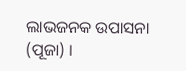ଲାଭଜନକ ଉପାସନା (ପୂଜା) ।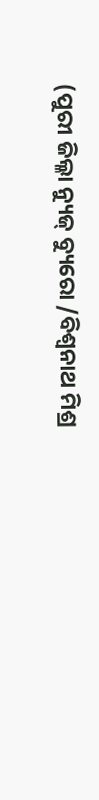(ପୁରୀ ଜିଲ୍ଳା ନ୍ୟୁଜ୍ ବ୍ୟୁରୋ /ବିଶ୍ଵନାଥ ମିଶ୍ର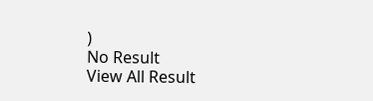)
No Result
View All Result